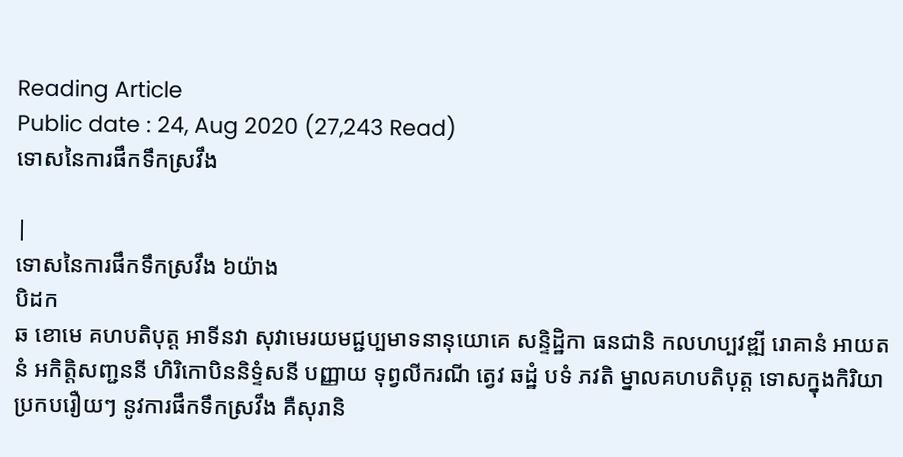Reading Article
Public date : 24, Aug 2020 (27,243 Read)
ទោសនៃការផឹកទឹកស្រវឹង

|
ទោសនៃការផឹកទឹកស្រវឹង ៦យ៉ាង
បិដក
ឆ ខោមេ គហបតិបុត្ត អាទីនវា សុវាមេរយមជ្ជប្បមាទនានុយោគេ សន្ទិដ្ឋិកា ធនជានិ កលហប្បវឌ្ឍី រោគានំ អាយតនំ អកិត្តិសញ្ជននី ហិរិកោបិននិទ្ទំសនី បញ្ញាយ ទុព្វលីករណី ត្វេវ ឆដ្ឋំ បទំ ភវតិ ម្នាលគហបតិបុត្ត ទោសក្នុងកិរិយាប្រកបរឿយៗ នូវការផឹកទឹកស្រវឹង គឺសុរានិ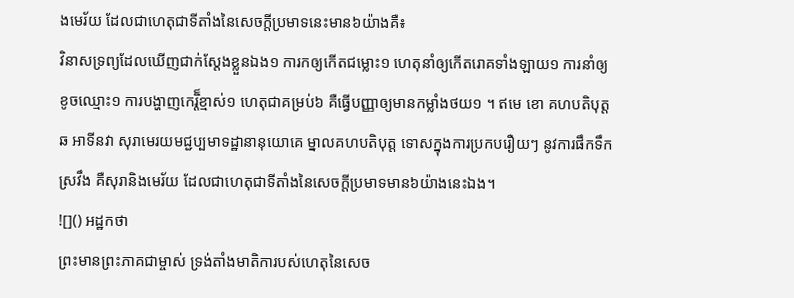ងមេរ័យ ដែលជាហេតុជាទីតាំងនៃសេចក្តីប្រមាទនេះមាន៦យ៉ាងគឺ៖
វិនាសទ្រព្យដែលឃើញជាក់ស្តែងខ្លួនឯង១ ការកឲ្យកើតជម្លោះ១ ហេតុនាំឲ្យកើតរោគទាំងឡាយ១ ការនាំឲ្យខូចឈ្មោះ១ ការបង្ហាញកេរ្តិ៏ខ្មាស់១ ហេតុជាគម្រប់៦ គឺធ្វើបញ្ញាឲ្យមានកម្លាំងថយ១ ។ ឥមេ ខោ គហបតិបុត្ត ឆ អាទីនវា សុរាមេរយមជ្ជប្បមាទដ្ឋានានុយោគេ ម្នាលគហបតិបុត្ត ទោសក្នុងការប្រកបរឿយៗ នូវការផឹកទឹកស្រវឹង គឺសុរានិងមេរ័យ ដែលជាហេតុជាទីតាំងនៃសេចក្តីប្រមាទមាន៦យ៉ាងនេះឯង។
![]() អដ្ឋកថា
ព្រះមានព្រះភាគជាម្ចាស់ ទ្រង់តាំងមាតិការបស់ហេតុនៃសេច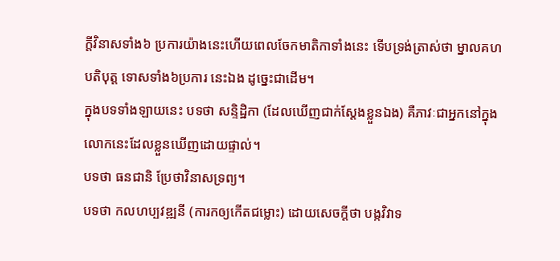ក្តីវិនាសទាំង៦ ប្រការយ៉ាងនេះហើយពេលចែកមាតិកាទាំងនេះ ទើបទ្រង់ត្រាស់ថា ម្នាលគហបតិបុត្ត ទោសទាំង៦ប្រការ នេះឯង ដូច្នេះជាដើម។
ក្នុងបទទាំងឡាយនេះ បទថា សន្ទិដ្ឋិកា (ដែលឃើញជាក់ស្តែងខ្លួនឯង) គឺភាវៈជាអ្នកនៅក្នុងលោកនេះដែលខ្លួនឃើញដោយផ្ទាល់។
បទថា ធនជានិ ប្រែថាវិនាសទ្រព្យ។
បទថា កលហប្បវឌ្ឍនី (ការកឲ្យកើតជម្លោះ) ដោយសេចក្តីថា បង្កវិវាទ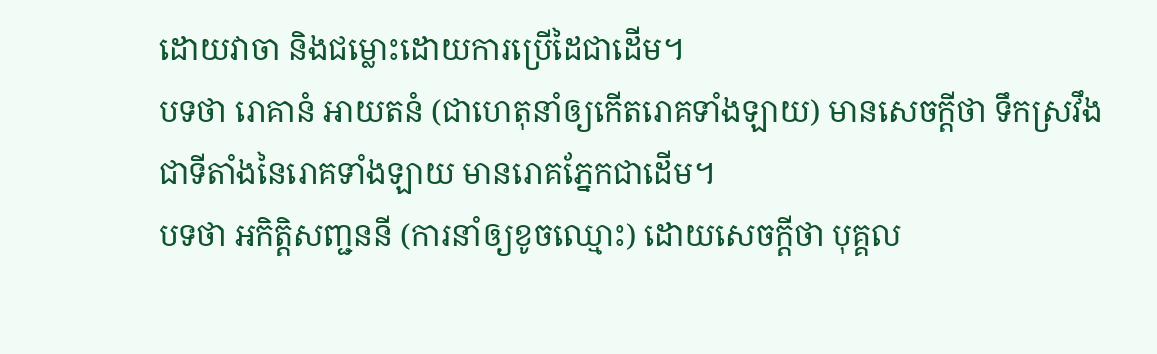ដោយវាចា និងជម្លោះដោយការប្រើដៃជាដើម។
បទថា រោគានំ អាយតនំ (ជាហេតុនាំឲ្យកើតរោគទាំងឡាយ) មានសេចក្តីថា ទឹកស្រវឹង ជាទីតាំងនៃរោគទាំងឡាយ មានរោគភ្នែកជាដើម។
បទថា អកិត្តិសញ្ជននី (ការនាំឲ្យខូចឈ្មោះ) ដោយសេចក្តីថា បុគ្គល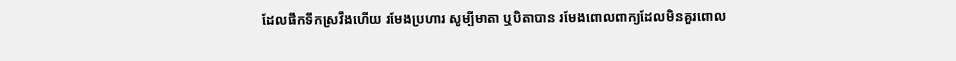ដែលផឹកទឹកស្រវឹងហើយ រមែងប្រហារ សូម្បីមាតា ឬបិតាបាន រមែងពោលពាក្យដែលមិនគួរពោល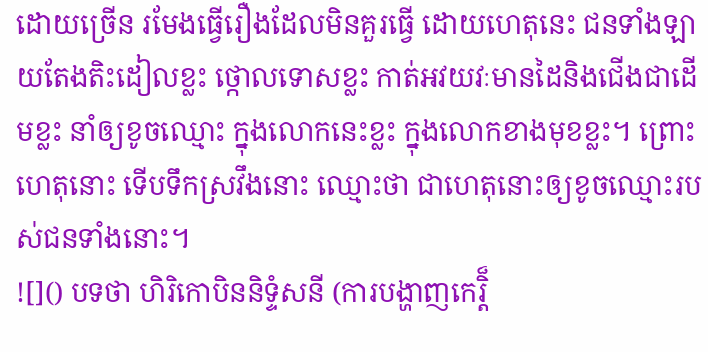ដោយច្រើន រមែងធ្វើរឿងដែលមិនគួរធ្វើ ដោយហេតុនេះ ជនទាំងឡាយតែងតិះដៀលខ្លះ ថ្កោលទោសខ្លះ កាត់អវយវៈមានដៃនិងជើងជាដើមខ្លះ នាំឲ្យខូចឈ្មោះ ក្នុងលោកនេះខ្លះ ក្នុងលោកខាងមុខខ្លះ។ ព្រោះហេតុនោះ ទើបទឹកស្រវឹងនោះ ឈ្មោះថា ជាហេតុនោះឲ្យខូចឈ្មោះរបស់ជនទាំងនោះ។
![]() បទថា ហិរិកោបិននិទ្ទំសនី (ការបង្ហាញកេរ្តិ៏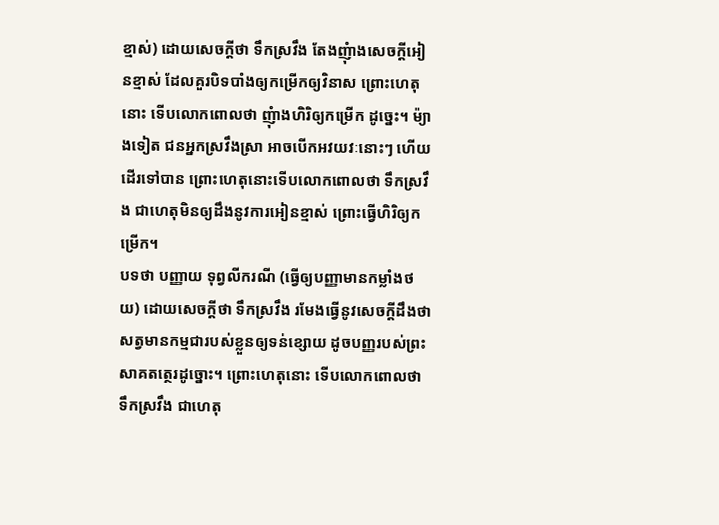ខ្មាស់) ដោយសេចក្តីថា ទឹកស្រវឹង តែងញុំាងសេចក្តីអៀនខ្មាស់ ដែលគួរបិទបាំងឲ្យកម្រើកឲ្យវិនាស ព្រោះហេតុនោះ ទើបលោកពោលថា ញុំាងហិរិឲ្យកម្រើក ដូច្នេះ។ ម៉្យាងទៀត ជនអ្នកស្រវឹងស្រា អាចបើកអវយវៈនោះៗ ហើយដើរទៅបាន ព្រោះហេតុនោះទើបលោកពោលថា ទឹកស្រវឹង ជាហេតុមិនឲ្យដឹងនូវការអៀនខ្មាស់ ព្រោះធ្វើហិរិឲ្យកម្រើក។
បទថា បញ្ញាយ ទុព្វលីករណី (ធ្វើឲ្យបញ្ញាមានកម្លាំងថយ) ដោយសេចក្តីថា ទឹកស្រវឹង រមែងធ្វើនូវសេចក្តីដឹងថា សត្វមានកម្មជារបស់ខ្លួនឲ្យទន់ខ្សោយ ដូចបញ្ញរបស់ព្រះសាគតត្ថេរដូច្នោះ។ ព្រោះហេតុនោះ ទើបលោកពោលថា ទឹកស្រវឹង ជាហេតុ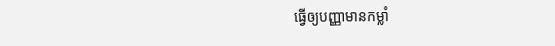ធ្វើឲ្យបញ្ញាមានកម្លាំ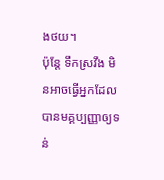ងថយ។
ប៉ុន្តែ ទឹកស្រវឹង មិនអាចធ្វើអ្នកដែលបានមគ្គប្បញ្ញាឲ្យទន់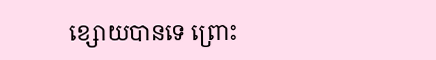ខ្សោយបានទេ ព្រោះ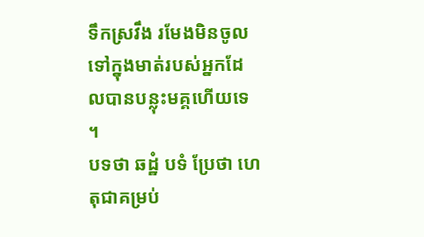ទឹកស្រវឹង រមែងមិនចូលទៅក្នុងមាត់របស់អ្នកដែលបានបន្លុះមគ្គហើយទេ ។
បទថា ឆដ្ឋំ បទំ ប្រែថា ហេតុជាគម្រប់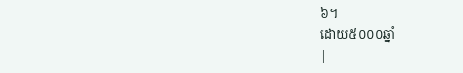៦។
ដោយ៥០០០ឆ្នាំ
|